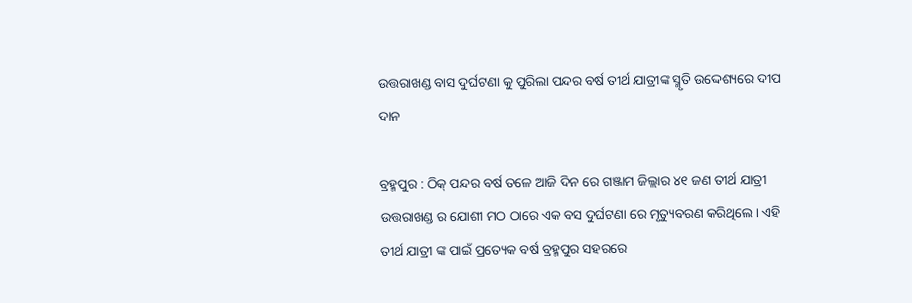ଉତ୍ତରାଖଣ୍ଡ ବାସ ଦୁର୍ଘଟଣା କୁ ପୁରିଲା ପନ୍ଦର ବର୍ଷ ତୀର୍ଥ ଯାତ୍ରୀଙ୍କ ସ୍ମୃତି ଉଦ୍ଦେଶ୍ୟରେ ଦୀପ ଦାନ

ବ୍ରହ୍ମପୁର : ଠିକ୍ ପନ୍ଦର ବର୍ଷ ତଳେ ଆଜି ଦିନ ରେ ଗଞ୍ଜାମ ଜିଲ୍ଲାର ୪୧ ଜଣ ତୀର୍ଥ ଯାତ୍ରୀ ଉତ୍ତରାଖଣ୍ଡ ର ଯୋଶୀ ମଠ ଠାରେ ଏକ ବସ ଦୁର୍ଘଟଣା ରେ ମୃତ୍ୟୁବରଣ କରିଥିଲେ। ଏହି ତୀର୍ଥ ଯାତ୍ରୀ ଙ୍କ ପାଇଁ ପ୍ରତ୍ୟେକ ବର୍ଷ ବ୍ରହ୍ମପୁର ସହରରେ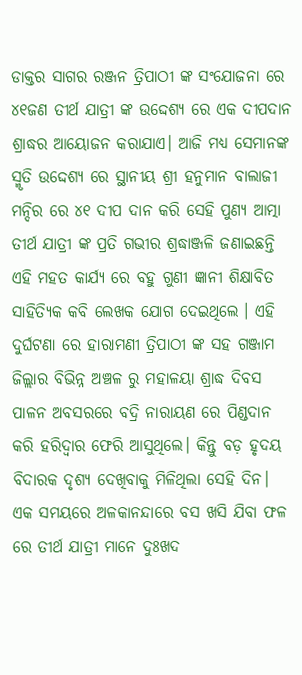ଡାକ୍ତର ସାଗର ରଞ୍ଜନ ତ୍ରିପାଠୀ ଙ୍କ ସଂଯୋଜନା ରେ ୪୧ଜଣ ତୀର୍ଥ ଯାତ୍ରୀ ଙ୍କ ଉଦ୍ଦେଶ୍ୟ ରେ ଏକ ଦୀପଦାନ ଶ୍ରାଦ୍ଧର ଆୟୋଜନ କରାଯାଏ। ଆଜି ମଧ୍ୟ ସେମାନଙ୍କ ସ୍ମୃତି ଉଦ୍ଦେଶ୍ୟ ରେ ସ୍ଥାନୀୟ ଶ୍ରୀ ହନୁମାନ ବାଲାଜୀ ମନ୍ଦିର ରେ ୪୧ ଦୀପ ଦାନ କରି ସେହି ପୁଣ୍ୟ ଆତ୍ମା ତୀର୍ଥ ଯାତ୍ରୀ ଙ୍କ ପ୍ରତି ଗଭୀର ଶ୍ରଦ୍ଧାଞ୍ଜଳି ଜଣାଇଛନ୍ତି ଏହି ମହତ କାର୍ଯ୍ୟ ରେ ବହୁ ଗୁଣୀ ଜ୍ଞାନୀ ଶିକ୍ଷାବିତ ସାହିତ୍ୟିକ କବି ଲେଖକ ଯୋଗ ଦେଇଥିଲେ । ଏହି ଦୁର୍ଘଟଣା ରେ ହାରାମଣୀ ତ୍ରିପାଠୀ ଙ୍କ ସହ ଗଞ୍ଜାମ ଜିଲ୍ଲାର ବିଭିନ୍ନ ଅଞ୍ଚଳ ରୁ ମହାଳୟା ଶ୍ରାଦ୍ଧ ଦିବସ ପାଳନ ଅବସରରେ ବଦ୍ରି ନାରାୟଣ ରେ ପିଣ୍ଡଦାନ କରି ହରିଦ୍ଵାର ଫେରି ଆସୁଥିଲେ। କିନ୍ତୁ ବଡ଼ ହୃଦୟ ବିଦାରକ ଦୃଶ୍ୟ ଦେଖିବାକୁ ମିଳିଥିଲା ସେହି ଦିନ। ଏକ ସମୟରେ ଅଳକାନନ୍ଦାରେ ବସ ଖସି ଯିବା ଫଳ ରେ ତୀର୍ଥ ଯାତ୍ରୀ ମାନେ ଦୁଃଖଦ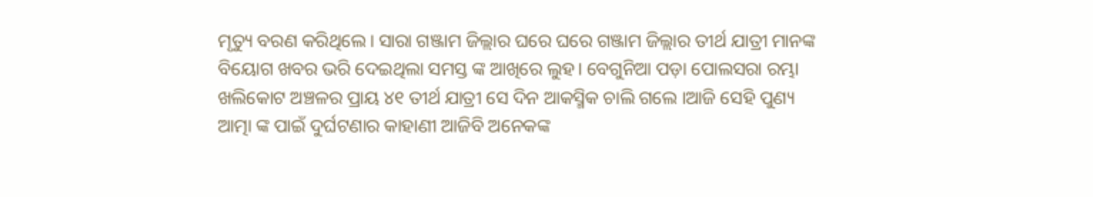ମୃତ୍ୟୁ ବରଣ କରିଥିଲେ। ସାରା ଗଞ୍ଜାମ ଜିଲ୍ଲାର ଘରେ ଘରେ ଗଞ୍ଜାମ ଜିଲ୍ଲାର ତୀର୍ଥ ଯାତ୍ରୀ ମାନଙ୍କ ବିୟୋଗ ଖବର ଭରି ଦେଇଥିଲା ସମସ୍ତ ଙ୍କ ଆଖିରେ ଲୁହ। ବେଗୁନିଆ ପଡ଼ା ପୋଲସରା ରମ୍ଭା ଖଲିକୋଟ ଅଞ୍ଚଳର ପ୍ରାୟ ୪୧ ତୀର୍ଥ ଯାତ୍ରୀ ସେ ଦିନ ଆକସ୍ମିକ ଚାଲି ଗଲେ ।ଆଜି ସେହି ପୁଣ୍ୟ ଆତ୍ମା ଙ୍କ ପାଇଁ ଦୁର୍ଘଟଣାର କାହାଣୀ ଆଜିବି ଅନେକଙ୍କ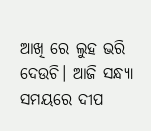ଆଖି ରେ ଲୁହ ଭରି ଦେଉଚି। ଆଜି ସନ୍ଧ୍ୟା ସମୟରେ ଦୀପ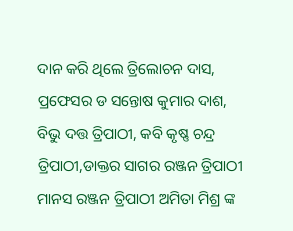ଦାନ କରି ଥିଲେ ତ୍ରିଲୋଚନ ଦାସ, ପ୍ରଫେସର ଡ ସନ୍ତୋଷ କୁମାର ଦାଶ, ବିଭୁ ଦତ୍ତ ତ୍ରିପାଠୀ, କବି କୃଷ୍ଣ ଚନ୍ଦ୍ର ତ୍ରିପାଠୀ,ଡାକ୍ତର ସାଗର ରଞ୍ଜନ ତ୍ରିପାଠୀ ମାନସ ରଞ୍ଜନ ତ୍ରିପାଠୀ ଅମିତା ମିଶ୍ର ଙ୍କ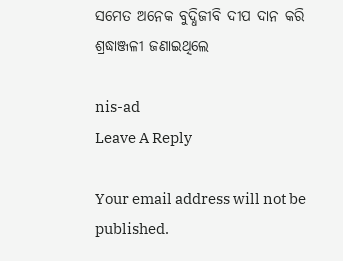ସମେତ ଅନେକ ବୁଦ୍ଧିଜୀବି ଦୀପ ଦାନ କରି ଶ୍ରଦ୍ଧାଞ୍ଜଳୀ ଜଣାଇଥିଲେ

nis-ad
Leave A Reply

Your email address will not be published.